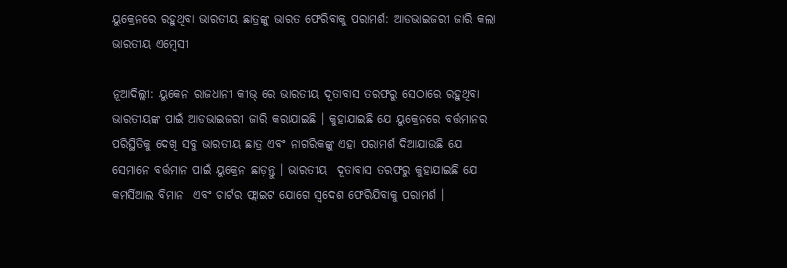ୟୁକ୍ରେନରେ ରହୁଥିବା ଭାରତୀୟ ଛାତ୍ରଙ୍କୁ ଭାରତ ଫେରିବାକୁ ପରାମର୍ଶ: ଆଡଭାଇଜରୀ ଜାରି କଲା ଭାରତୀୟ ଏମ୍ବେସୀ

ନୂଆଦିଲ୍ଲୀ: ୟୁକେନ ରାଜଧାନୀ କୀଭ୍ ରେ ଭାରତୀୟ ଦୂତାବାସ ତରଫରୁ ସେଠାରେ ରହୁଥିବା ଭାରତୀୟଙ୍କ ପାଇଁ ଆଡଭାଇଜରୀ ଜାରି କରାଯାଇଛି । କୁହାଯାଇଛି ଯେ ୟୁକ୍ରେନରେ ବର୍ତ୍ତମାନର ପରିସ୍ଥିତିକୁ ଦେଖି ସବୁ ଭାରତୀୟ ଛାତ୍ର ଏବଂ ନାଗରିକଙ୍କୁ ଏହା ପରାମର୍ଶ ଦିଆଯାଉଛି ଯେ ସେମାନେ ବର୍ତ୍ତମାନ ପାଇଁ ୟୁକ୍ରେନ ଛାଡ଼ନ୍ତୁ । ଭାରତୀୟ  ଦୂତାବାସ ତରଫରୁ କୁହାଯାଇଛି ଯେ କମର୍ସିଆଲ ବିମାନ  ଏବଂ ଚାର୍ଟର ଫ୍ଲାଇଟ ଯୋଗେ ସ୍ୱଦେଶ ଫେରିଯିବାକୁ ପରାମର୍ଶ ।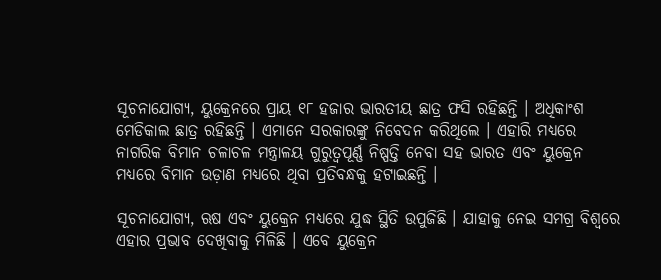ସୂଚନାଯୋଗ୍ୟ, ୟୁକ୍ରେନରେ ପ୍ରାୟ ୧୮ ହଜାର ଭାରତୀୟ ଛାତ୍ର ଫସି ରହିଛନ୍ତି । ଅଧିକାଂଶ ମେଡିକାଲ ଛାତ୍ର ରହିଛନ୍ତି । ଏମାନେ ସରକାରଙ୍କୁ ନିବେଦନ କରିଥିଲେ । ଏହାରି ମଧ୍ୟରେ ନାଗରିକ ବିମାନ ଚଳାଚଳ ମନ୍ତ୍ରାଳୟ ଗୁରୁତ୍ବପୂର୍ଣ୍ଣ ନିଷ୍ପତ୍ତି ନେବା ସହ ଭାରତ ଏବଂ ୟୁକ୍ରେନ ମଧ୍ୟରେ ବିମାନ ଉଡ଼ାଣ ମଧ୍ୟରେ ଥିବା ପ୍ରତିବନ୍ଧକୁ ହଟାଇଛନ୍ତି ।

ସୂଚନାଯୋଗ୍ୟ, ଋଷ ଏବଂ ୟୁକ୍ରେନ ମଧ୍ୟରେ ଯୁଦ୍ଧ ସ୍ଥିତି ଉପୁଜିଛି । ଯାହାକୁ ନେଇ ସମଗ୍ର ବିଶ୍ୱରେ ଏହାର ପ୍ରଭାବ ଦେଖିବାକୁ ମିଳିଛି । ଏବେ ୟୁକ୍ରେନ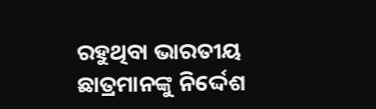ରହୁଥିବା ଭାରତୀୟ ଛାତ୍ରମାନଙ୍କୁ ନିର୍ଦ୍ଦେଶ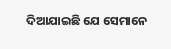ଦିଆଯାଇଛି ଯେ ସେମାନେ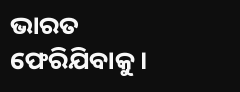ଭାରତ ଫେରିଯିବାକୁ ।